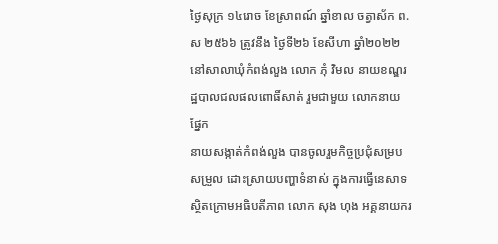ថ្ងៃសុក្រ ១៤រោច ខែស្រាពណ៍ ឆ្នាំខាល ចត្វាស័ក ព.ស ២៥៦៦ ត្រូវនឹង ថ្ងៃទី២៦ ខែសីហា ឆ្នាំ២០២២ នៅសាលាឃុំកំពង់លួង លោក ភុំ វិមល នាយខណ្ឌរដ្ឋបាលជលផលពោធិ៍សាត់ រួមជាមួយ លោកនាយផ្នែក
នាយសង្កាត់កំពង់លួង បានចូលរួមកិច្ចប្រជុំសម្របសម្រួល ដោះស្រាយបញ្ហាទំនាស់ ក្នុងការធ្វើនេសាទ ស្ថិតក្រោមអធិបតីភាព លោក សុង ហុង អគ្គនាយករ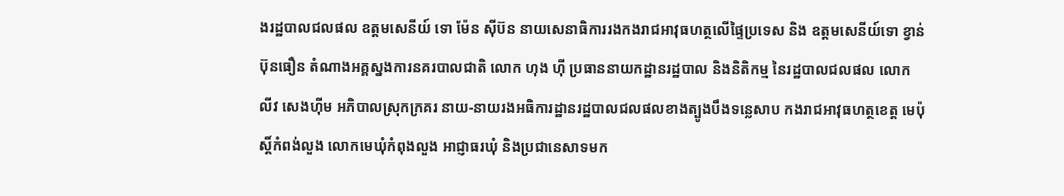ងរដ្ឋបាលជលផល ឧត្តមសេនីយ៍ ទោ ម៉ែន ស៊ីប៊ន នាយសេនាធិការរងកងរាជអាវុធហត្ថលើផ្ទៃប្រទេស និង ឧត្តមសេនីយ៍ទោ ខ្វាន់ ប៊ុនធឿន តំណាងអគ្គស្នងការនគរបាលជាតិ លោក ហុង ហ៊ី ប្រធាននាយកដ្ឋានរដ្ឋបាល និងនិតិកម្ម នៃរដ្ឋបាលជលផល លោក លីវ សេងហ៊ីម អភិបាលស្រុកក្រគរ នាយ-នាយរងអធិការដ្ឋានរដ្ឋបាលជលផលខាងត្បូងបឹងទន្លេសាប កងរាជអាវុធហត្ថខេត្ត មេប៉ុស្តិ៍កំពង់លួង លោកមេឃុំកំពុងលួង អាជ្ញាធរឃុំ និងប្រជានេសាទមក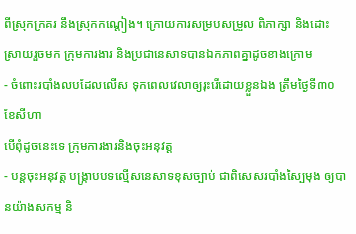ពីស្រុកក្រគរ នឹងស្រុកកណ្ដៀង។ ក្រោយការសម្របសម្រួល ពិភាក្សា និងដោះស្រាយរួចមក ក្រុមការងារ និងប្រជានេសាទបានឯកភាពគ្នាដូចខាងក្រោម
- ចំពោះរបាំងលបដែលលើស ទុកពេលវេលាឲ្យរុះរើដោយខ្លួនឯង ត្រឹមថ្ងៃទី៣០ ខែសីហា
បើពុំដូចនេះទេ ក្រុមការងារនិងចុះអនុវត្ដ
- បន្ដចុះអនុវត្ដ បង្រ្កាបបទល្មើសនេសាទខុសច្បាប់ ជាពិសេសរបាំងស្បៃមុង ឲ្យបានយ៉ាងសកម្ម និ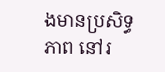ងមានប្រសិទ្ធភាព នៅរ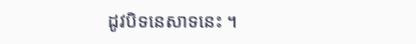ដូវបិទនេសាទនេះ ។